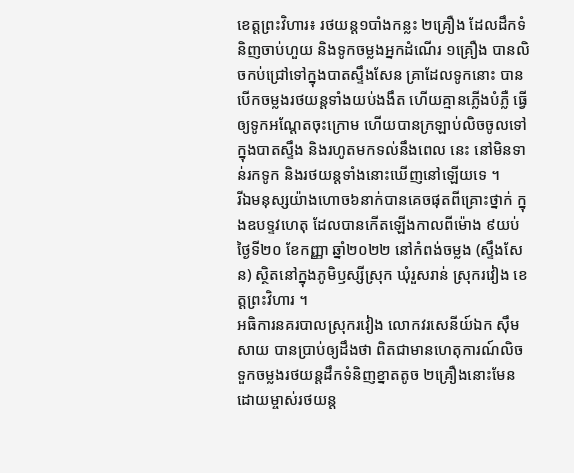ខេត្តព្រះវិហារ៖ រថយន្ត១បាំងកន្លះ ២គ្រឿង ដែលដឹកទំនិញចាប់ហួយ និងទូកចម្លងអ្នកដំណើរ ១គ្រឿង បានលិចកប់ជ្រៅទៅក្នុងបាតស្ទឹងសែន គ្រាដែលទូកនោះ បានបើកចម្លងរថយន្តទាំងយប់ងងឹត ហើយគ្មានភ្លើងបំភ្លឺ ធ្វើឲ្យទូកអណ្តែតចុះក្រោម ហើយបានក្រឡាប់លិចចូលទៅក្នុងបាតស្ទឹង និងរហូតមកទល់នឹងពេល នេះ នៅមិនទាន់រកទូក និងរថយន្តទាំងនោះឃើញនៅឡើយទេ ។
រីឯមនុស្សយ៉ាងហោច៦នាក់បានគេចផុតពីគ្រោះថ្នាក់ ក្នុងឧបទ្ទវហេតុ ដែលបានកើតឡើងកាលពីម៉ោង ៩យប់ ថ្ងៃទី២០ ខែកញ្ញា ឆ្នាំ២០២២ នៅកំពង់ចម្លង (ស្ទឹងសែន) ស្ថិតនៅក្នុងភូមិឫស្សីស្រុក ឃុំរួសរាន់ ស្រុករវៀង ខេត្តព្រះវិហារ ។
អធិការនគរបាលស្រុករវៀង លោកវរសេនីយ៍ឯក ស៊ឹម សាយ បានប្រាប់ឲ្យដឹងថា ពិតជាមានហេតុការណ៍លិចទួកចម្លងរថយន្តដឹកទំនិញខ្នាតតូច ២គ្រឿងនោះមែន ដោយម្ចាស់រថយន្ត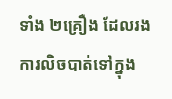ទាំង ២គ្រឿង ដែលរងការលិចបាត់ទៅក្នុង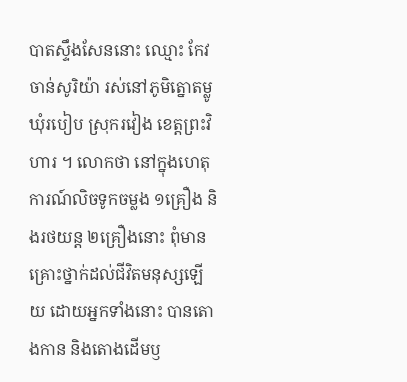បាតស្ទឹងសែននោះ ឈ្មោះ កែវ ចាន់សូរិយ៉ា រស់នៅភូមិត្នោតម្លូ ឃុំរបៀប ស្រុករវៀង ខេត្តព្រះវិហារ ។ លោកថា នៅក្នុងហេតុការណ៍លិចទូកចម្លង ១គ្រឿង និងរថយន្ត ២គ្រឿងនោះ ពុំមានគ្រោះថ្នាក់ដល់ជីវិតមនុស្សឡើយ ដោយអ្នកទាំងនោះ បានតោងកាន និងតោងដើមឫ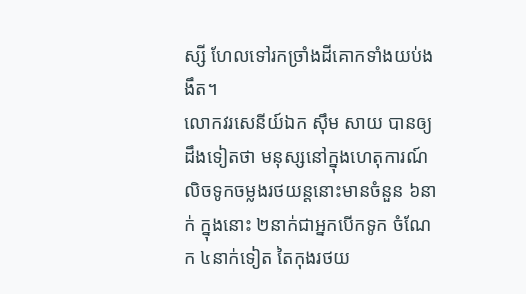ស្សី ហែលទៅរកច្រាំងដីគោកទាំងយប់ងងឹត។
លោកវរសេនីយ៍ឯក ស៊ឹម សាយ បានឲ្យដឹងទៀតថា មនុស្សនៅក្នុងហេតុការណ៍លិចទូកចម្លងរថយន្តនោះមានចំនួន ៦នាក់ ក្នុងនោះ ២នាក់ជាអ្នកបើកទូក ចំណែក ៤នាក់ទៀត តៃកុងរថយ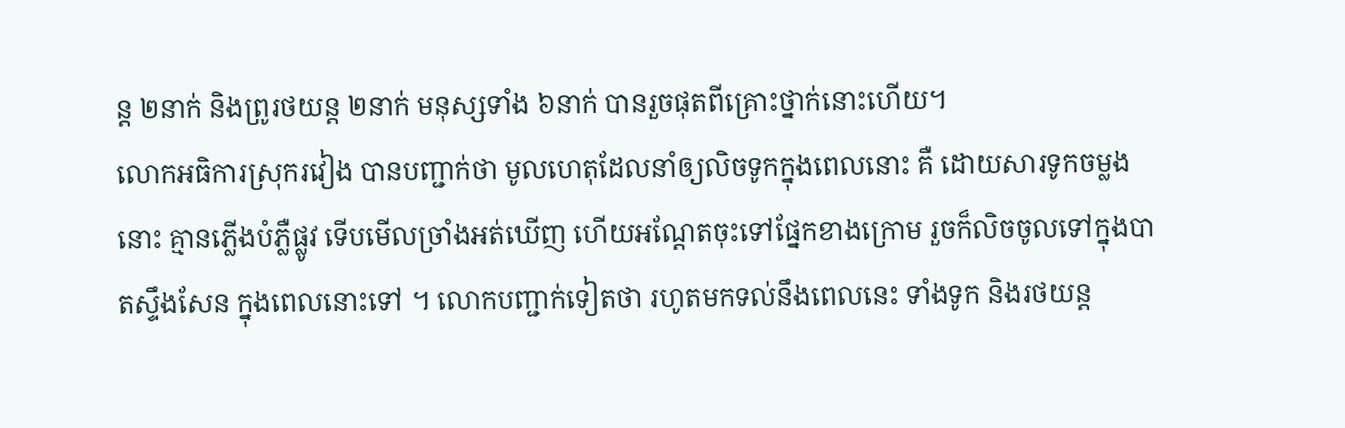ន្ត ២នាក់ និងព្រូរថយន្ត ២នាក់ មនុស្សទាំង ៦នាក់ បានរួចផុតពីគ្រោះថ្នាក់នោះហើយ។
លោកអធិការស្រុករវៀង បានបញ្ជាក់ថា មូលហេតុដែលនាំឲ្យលិចទូកក្នុងពេលនោះ គឺ ដោយសារទូកចម្លងនោះ គ្មានភ្លើងបំភ្លឺផ្លូវ ទើបមើលច្រាំងអត់ឃើញ ហើយអណ្ដែតចុះទៅផ្នែកខាងក្រោម រួចក៏លិចចូលទៅក្នុងបាតស្ទឹងសែន ក្នុងពេលនោះទៅ ។ លោកបញ្ជាក់ទៀតថា រហូតមកទល់នឹងពេលនេះ ទាំងទូក និងរថយន្ត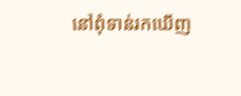នៅពុំទាន់រកឃើញ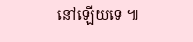នៅឡើយទេ ៕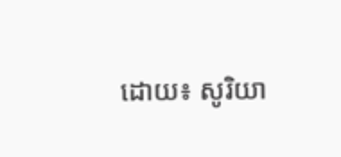ដោយ៖ សូរិយា